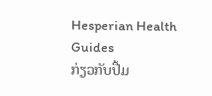Hesperian Health Guides
ກ່ຽວກັບປື້ມ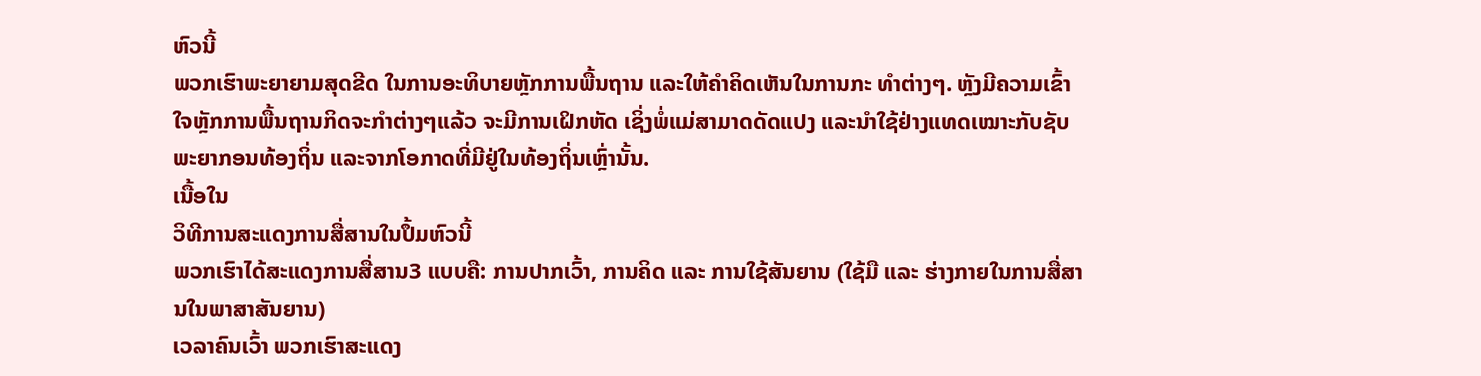ຫົວນີ້
ພວກເຮົາພະຍາຍາມສຸດຂີດ ໃນການອະທິບາຍຫຼັກການພື້ນຖານ ແລະໃຫ້ຄຳຄິດເຫັນໃນການກະ ທຳຕ່າງໆ. ຫຼັງມີຄວາມເຂົ້າໃຈຫຼັກການພື້ນຖານກິດຈະກຳຕ່າງໆແລ້ວ ຈະມີການເຝິກຫັດ ເຊິ່ງພໍ່ແມ່ສາມາດດັດແປງ ແລະນຳໃຊ້ຢ່າງແທດເໝາະກັບຊັບພະຍາກອນທ້ອງຖິ່ນ ແລະຈາກໂອກາດທີ່ມີຢູ່ໃນທ້ອງຖິ່ນເຫຼົ່ານັ້ນ.
ເນື້ອໃນ
ວິທີການສະແດງການສື່ສານໃນປຶ້ມຫົວນີ້
ພວກເຮົາໄດ້ສະແດງການສື່ສານ3 ແບບຄື: ການປາກເວົ້າ, ການຄິດ ແລະ ການໃຊ້ສັນຍານ (ໃຊ້ມື ແລະ ຮ່າງກາຍໃນການສື່ສານໃນພາສາສັນຍານ)
ເວລາຄົນເວົ້າ ພວກເຮົາສະແດງ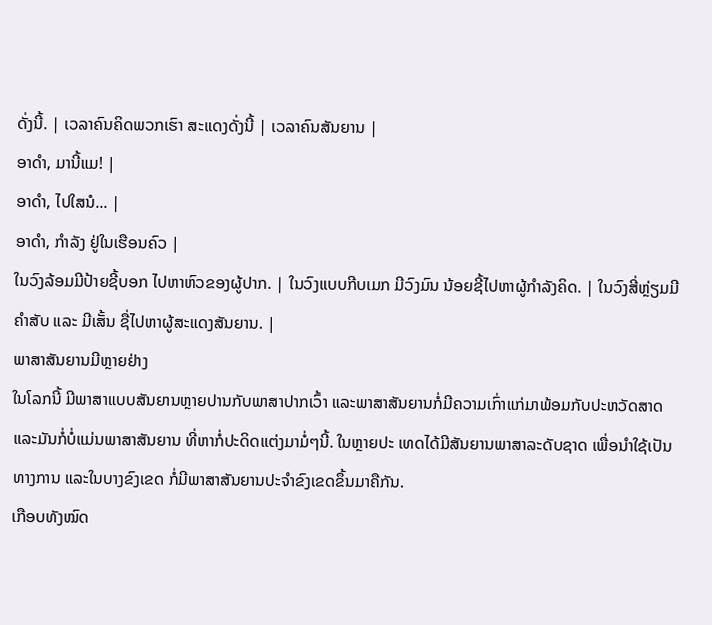ດັ່ງນີ້. | ເວລາຄົນຄິດພວກເຮົາ ສະແດງດັ່ງນີ້ | ເວລາຄົນສັນຍານ |
ອາດຳ, ມານີ້ແມ! |
ອາດຳ, ໄປໃສນໍ... |
ອາດຳ, ກຳລັງ ຢູ່ໃນເຮືອນຄົວ |
ໃນວົງລ້ອມມີປ້າຍຊີ້ບອກ ໄປຫາຫົວຂອງຜູ້ປາກ. | ໃນວົງແບບກີບເມກ ມີວົງມົນ ນ້ອຍຊີ້ໄປຫາຜູ້ກຳລັງຄິດ. | ໃນວົງສີ່ຫຼ່ຽມມີຄຳສັບ ແລະ ມີເສັ້ນ ຊື່ໄປຫາຜູ້ສະແດງສັນຍານ. |
ພາສາສັນຍານມີຫຼາຍຢ່າງ
ໃນໂລກນີ້ ມີພາສາແບບສັນຍານຫຼາຍປານກັບພາສາປາກເວົ້າ ແລະພາສາສັນຍານກໍ່ມີຄວາມເກົ່າແກ່ມາພ້ອມກັບປະຫວັດສາດ ແລະມັນກໍ່ບໍ່ແມ່ນພາສາສັນຍານ ທີ່ຫາກໍ່ປະດິດແຕ່ງມາມໍ່ໆນີ້. ໃນຫຼາຍປະ ເທດໄດ້ມີສັນຍານພາສາລະດັບຊາດ ເພື່ອນຳໃຊ້ເປັນທາງການ ແລະໃນບາງຂົງເຂດ ກໍ່ມີພາສາສັນຍານປະຈຳຂົງເຂດຂຶ້ນມາຄືກັນ.
ເກືອບທັງໝົດ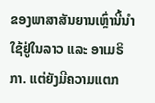ຂອງພາສາສັນຍານເຫຼົ່ານີ້ນຳໃຊ້ຢູ່ໃນລາວ ແລະ ອາເມຣິກາ. ແຕ່ຍັງມີຄວາມແຕກ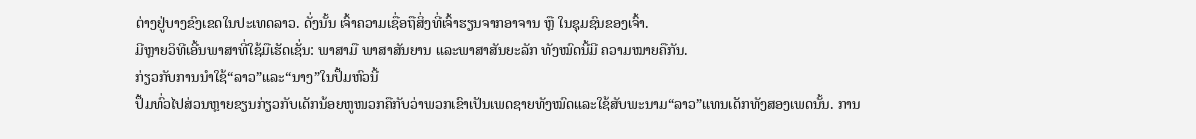ຕ່າງຢູ່ບາງຂົງເຂດໃນປະເທດລາວ. ດັ່ງນັ້ນ ເຈົ້າຄວາມເຊື່ອຖືສິ່ງທີ່ເຈົ້າຮຽນຈາກອາຈານ ຫຼື ໃນຊຸມຊົນຂອງເຈົ້າ.
ມີຫຼາຍວິທີເອີ້ນພາສາທີ່ໃຊ້ມືເຮັດເຊັ່ນ: ພາສາມື ພາສາສັນຍານ ແລະພາສາສັນຍະລັກ ທັງໝົດນີ້ມີ ຄວາມໝາຍຄືກັນ.
ກ່ຽວກັບການນຳໃຊ້“ລາວ”ແລະ“ນາງ”ໃນປຶ້ມຫົວນີ້
ປຶ້ມທົ່ວໄປສ່ວນຫຼາຍຂຽນກ່ຽວກັບເດັກນ້ອຍຫູໜວກຄືກັບວ່າພວກເຂົາເປັນເພດຊາຍທັງໝົດແລະໃຊ້ສັບພະນາມ“ລາວ”ແທນເດັກທັງສອງເພດນັ້ນ. ການ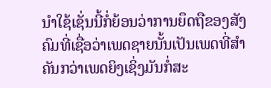ນຳໃຊ້ເຊັ່ນນີ້ກໍ່ຍ້ອນວ່າການຍຶດຖືຂອງສັງຄົມທີ່ເຊື່ອວ່າເພດຊາຍນັ້ນເປັນເພດທີ່ສຳຄັນກວ່າເພດຍິງເຊິ່ງມັນກໍ່ສະ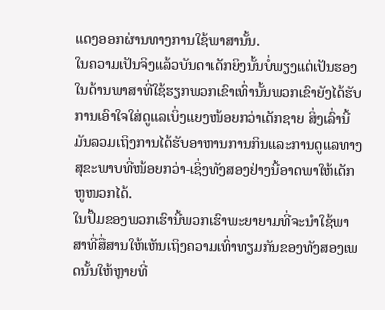ແດງອອກຜ່ານທາງການໃຊ້ພາສານັ້ນ.
ໃນຄວາມເປັນຈິງແລ້ວບັນດາເດັກຍິງນັ້ນບໍ່ພຽງແຕ່ເປັນຮອງໃນດ້ານພາສາທີ່ໃຊ້ຮຽກພວກເຂົາເທົ່ານັ້ນພວກເຂົາຍັງໄດ້ຮັບການເອົາໃຈໃສ່ດູແລເບິ່ງແຍງໜ້ອຍກວ່າເດັກຊາຍ ສິ່ງເລົ່ານີ້ມັນລວມເຖິງການໄດ້ຮັບອາຫານການກິນແລະການດູແລທາງສຸຂະພາບທີ່ໜ້ອຍກວ່າ-ເຊິ່ງທັງສອງຢ່າງນີ້ອາດພາໃຫ້ເດັກຫູໜວກໄດ້.
ໃນປຶ້ມຂອງພວກເຮົານີ້ພວກເຮົາພະຍາຍາມທີ່ຈະນຳໃຊ້ພາສາທີ່ສື່ສານໃຫ້ເຫັນເຖິງຄວາມເທົ່າທຽມກັນຂອງທັງສອງເພດນັ້ນໃຫ້ຫຼາຍທີ່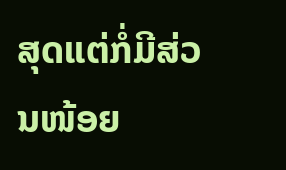ສຸດແຕ່ກໍ່ມີສ່ວນໜ້ອຍ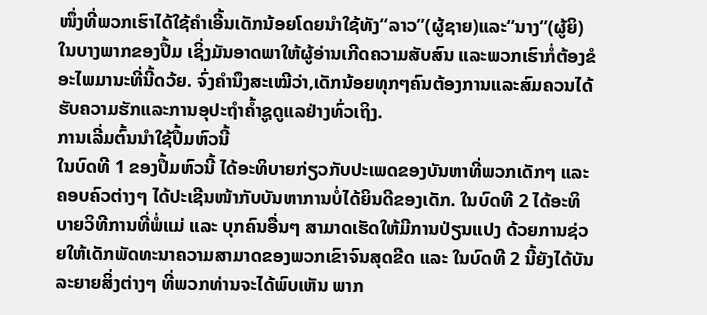ໜຶ່ງທີ່ພວກເຮົາໄດ້ໃຊ້ຄຳເອີ້ນເດັກນ້ອຍໂດຍນຳໃຊ້ທັງ“ລາວ”(ຜູ້ຊາຍ)ແລະ“ນາງ”(ຜູ້ຍິ)ໃນບາງພາກຂອງປຶ້ມ ເຊິ່ງມັນອາດພາໃຫ້ຜູ້ອ່ານເກີດຄວາມສັບສົນ ແລະພວກເຮົາກໍ່ຕ້ອງຂໍອະໄພມານະທີ່ນີ້ດວ້ຍ. ຈົ່ງຄຳນຶງສະເໝີວ່າ,ເດັກນ້ອຍທຸກໆຄົນຕ້ອງການແລະສົມຄວນໄດ້ຮັບຄວາມຮັກແລະການອຸປະຖຳຄ້ຳຊູດູແລຢ່າງທົ່ວເຖິງ.
ການເລີ່ມຕົ້ນນຳໃຊ້ປຶ້ມຫົວນີ້
ໃນບົດທີ 1 ຂອງປຶ້ມຫົວນີ້ ໄດ້ອະທິບາຍກ່ຽວກັບປະເພດຂອງບັນຫາທີ່ພວກເດັກໆ ແລະ ຄອບຄົວຕ່າງໆ ໄດ້ປະເຊີນໜ້າກັບບັນຫາການບໍ່ໄດ້ຍິນດີຂອງເດັກ. ໃນບົດທີ 2 ໄດ້ອະທິບາຍວິທີການທີ່ພໍ່ແມ່ ແລະ ບຸກຄົນອື່ນໆ ສາມາດເຮັດໃຫ້ມີການປ່ຽນແປງ ດ້ວຍການຊ່ວຍໃຫ້ເດັກພັດທະນາຄວາມສາມາດຂອງພວກເຂົາຈົນສຸດຂີດ ແລະ ໃນບົດທີ 2 ນີ້ຍັງໄດ້ບັນລະຍາຍສິ່ງຕ່າງໆ ທີ່ພວກທ່ານຈະໄດ້ພົບເຫັນ ພາກ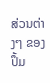ສ່ວນຕ່າງໆ ຂອງປຶ້ມ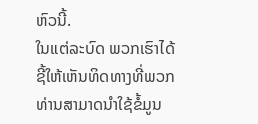ຫົວນີ້.
ໃນແຕ່ລະບົດ ພວກເຮົາໄດ້ຊີ້ໃຫ້ເຫັນທິດທາງທີ່ພວກທ່ານສາມາດນຳໃຊ້ຂ້ໍມູນ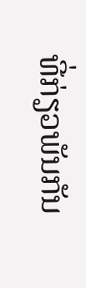ທີ່ກ່ຽວພັນກັນ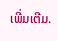ເພີ່ມເຕີມ.